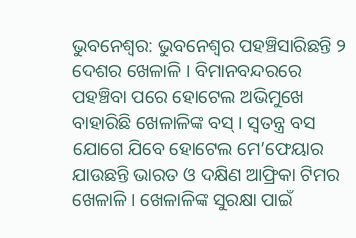ଭୁବନେଶ୍ୱର: ଭୁବନେଶ୍ୱର ପହଞ୍ଚିସାରିଛନ୍ତି ୨ ଦେଶର ଖେଳାଳି । ବିମାନବନ୍ଦରରେ ପହଞ୍ଚିବା ପରେ ହୋଟେଲ ଅଭିମୁଖେ ବାହାରିଛି ଖେଳାଳିଙ୍କ ବସ୍ । ସ୍ୱତନ୍ତ୍ର ବସ ଯୋଗେ ଯିବେ ହୋଟେଲ ମେ’ଫେୟାର ଯାଉଛନ୍ତି ଭାରତ ଓ ଦକ୍ଷିଣ ଆଫ୍ରିକା ଟିମର ଖେଳାଳି । ଖେଳାଳିଙ୍କ ସୁରକ୍ଷା ପାଇଁ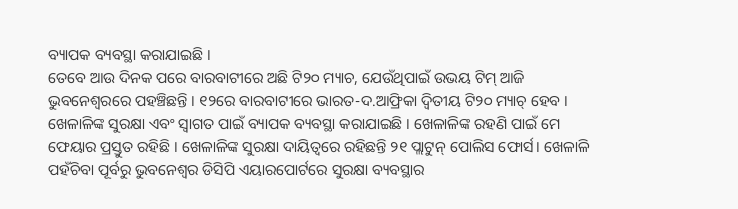ବ୍ୟାପକ ବ୍ୟବସ୍ଥା କରାଯାଇଛି ।
ତେବେ ଆଉ ଦିନକ ପରେ ବାରବାଟୀରେ ଅଛି ଟି୨୦ ମ୍ୟାଚ, ଯେଉଁଥିପାଇଁ ଉଭୟ ଟିମ୍ ଆଜି ଭୁବନେଶ୍ୱରରେ ପହଞ୍ଚିଛନ୍ତି । ୧୨ରେ ବାରବାଟୀରେ ଭାରତ-ଦ.ଆଫ୍ରିକା ଦ୍ୱିତୀୟ ଟି୨୦ ମ୍ୟାଚ୍ ହେବ । ଖେଳାଳିଙ୍କ ସୁରକ୍ଷା ଏବଂ ସ୍ବାଗତ ପାଇଁ ବ୍ୟାପକ ବ୍ୟବସ୍ଥା କରାଯାଇଛି । ଖେଳାଳିଙ୍କ ରହଣି ପାଇଁ ମେ ଫେୟାର ପ୍ରସ୍ତୁତ ରହିଛି । ଖେଳାଳିଙ୍କ ସୁରକ୍ଷା ଦାୟିତ୍ବରେ ରହିଛନ୍ତି ୨୧ ପ୍ଲାଟୁନ୍ ପୋଲିସ ଫୋର୍ସ। ଖେଳାଳି ପହଁଚିବା ପୂର୍ବରୁ ଭୁବନେଶ୍ୱର ଡିସିପି ଏୟାରପୋର୍ଟରେ ସୁରକ୍ଷା ବ୍ୟବସ୍ଥାର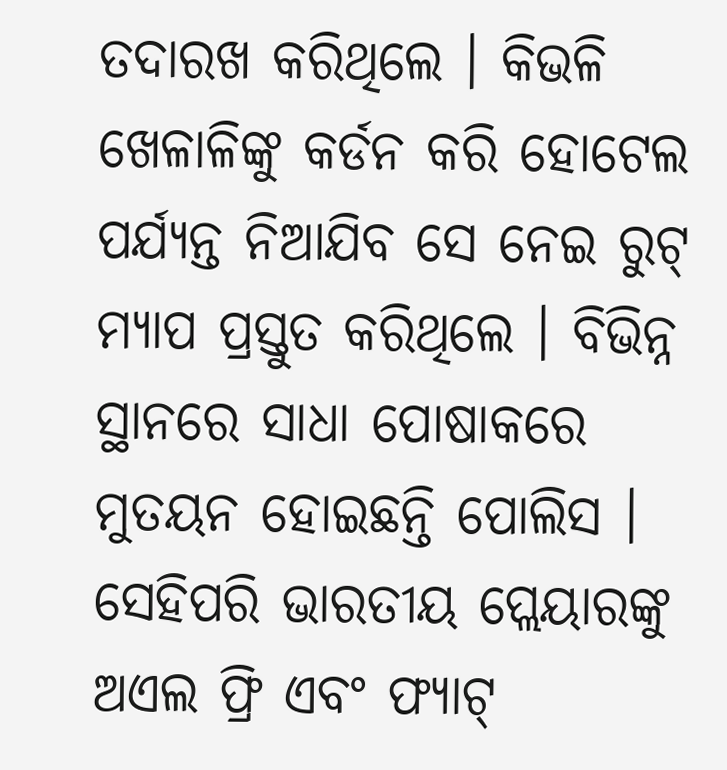ତଦାରଖ କରିଥିଲେ । କିଭଳି ଖେଳାଳିଙ୍କୁ କର୍ଡନ କରି ହୋଟେଲ ପର୍ଯ୍ୟନ୍ତ ନିଆଯିବ ସେ ନେଇ ରୁଟ୍ ମ୍ୟାପ ପ୍ରସ୍ତୁତ କରିଥିଲେ । ବିଭିନ୍ନ ସ୍ଥାନରେ ସାଧା ପୋଷାକରେ ମୁତୟନ ହୋଇଛନ୍ତି ପୋଲିସ ।
ସେହିପରି ଭାରତୀୟ ପ୍ଲେୟାରଙ୍କୁ ଅଏଲ ଫ୍ରି ଏବଂ ଫ୍ୟାଟ୍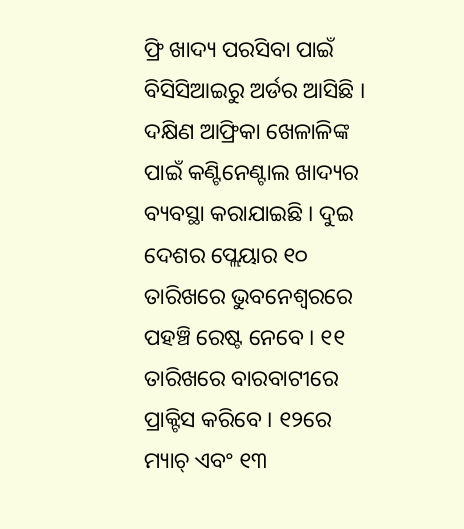ଫ୍ରି ଖାଦ୍ୟ ପରସିବା ପାଇଁ ବିସିସିଆଇରୁ ଅର୍ଡର ଆସିଛି । ଦକ୍ଷିଣ ଆଫ୍ରିକା ଖେଳାଳିଙ୍କ ପାଇଁ କଣ୍ଟିନେଣ୍ଟାଲ ଖାଦ୍ୟର ବ୍ୟବସ୍ଥା କରାଯାଇଛି । ଦୁଇ ଦେଶର ପ୍ଲେୟାର ୧୦ ତାରିଖରେ ଭୁବନେଶ୍ବରରେ ପହଞ୍ଚି ରେଷ୍ଟ ନେବେ । ୧୧ ତାରିଖରେ ବାରବାଟୀରେ ପ୍ରାକ୍ଟିସ କରିବେ । ୧୨ରେ ମ୍ୟାଚ୍ ଏବଂ ୧୩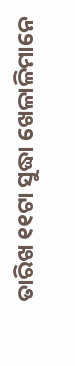ତାରିଖ ୧୧ଟା ସୁଦ୍ଧା ଖେଳାଳିମାନେ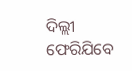ଦିଲ୍ଲୀ ଫେରିଯିବେ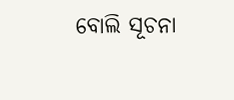ବୋଲି ସୂଚନା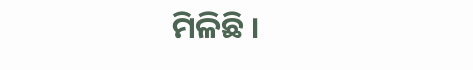ମିଳିଛି ।